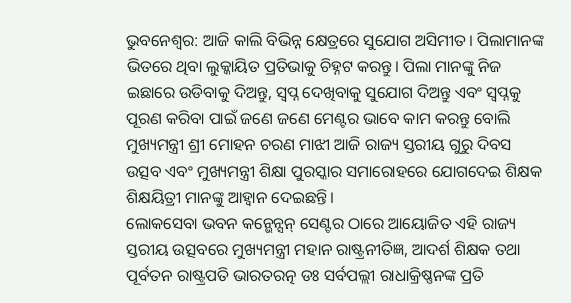ଭୁବନେଶ୍ବର: ଆଜି କାଲି ବିଭିନ୍ନ କ୍ଷେତ୍ରରେ ସୁଯୋଗ ଅସିମୀତ। ପିଲାମାନଙ୍କ ଭିତରେ ଥିବା ଲୁକ୍କାୟିତ ପ୍ରତିଭାକୁ ଚିହ୍ନଟ କରନ୍ତୁ। ପିଲା ମାନଙ୍କୁ ନିଜ ଇଛାରେ ଉଡିବାକୁ ଦିଅନ୍ତୁ, ସ୍ୱପ୍ନ ଦେଖିବାକୁ ସୁଯୋଗ ଦିଅନ୍ତୁ ଏବଂ ସ୍ୱପ୍ନକୁ ପୂରଣ କରିବା ପାଇଁ ଜଣେ ଜଣେ ମେଣ୍ଟର ଭାବେ କାମ କରନ୍ତୁ ବୋଲି ମୁଖ୍ୟମନ୍ତ୍ରୀ ଶ୍ରୀ ମୋହନ ଚରଣ ମାଝୀ ଆଜି ରାଜ୍ୟ ସ୍ତରୀୟ ଗୁରୁ ଦିବସ ଉତ୍ସବ ଏବଂ ମୁଖ୍ୟମନ୍ତ୍ରୀ ଶିକ୍ଷା ପୁରସ୍କାର ସମାରୋହରେ ଯୋଗଦେଇ ଶିକ୍ଷକ ଶିକ୍ଷୟିତ୍ରୀ ମାନଙ୍କୁ ଆହ୍ୱାନ ଦେଇଛନ୍ତି।
ଲୋକସେବା ଭବନ କନ୍ଭେନ୍ସନ୍ ସେଣ୍ଟର ଠାରେ ଆୟୋଜିତ ଏହି ରାଜ୍ୟ ସ୍ତରୀୟ ଉତ୍ସବରେ ମୁଖ୍ୟମନ୍ତ୍ରୀ ମହାନ ରାଷ୍ଟ୍ରନୀତିଜ୍ଞ, ଆଦର୍ଶ ଶିକ୍ଷକ ତଥା ପୂର୍ବତନ ରାଷ୍ଟ୍ରପତି ଭାରତରତ୍ନ ଡଃ ସର୍ବପଲ୍ଲୀ ରାଧାକ୍ରିଷ୍ଣନଙ୍କ ପ୍ରତି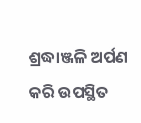ଶ୍ରଦ୍ଧାଞ୍ଜଳି ଅର୍ପଣ କରି ଉପସ୍ଥିତ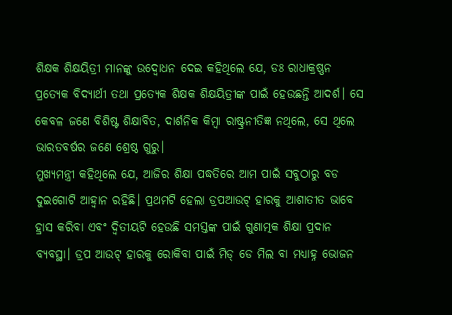ଶିକ୍ଷକ ଶିକ୍ଷୟିତ୍ରୀ ମାନଙ୍କୁ ଉଦ୍ବୋଧନ ଦେଇ କହିଥିଲେ ଯେ, ଡଃ ରାଧାକ୍ରଷ୍ଣନ ପ୍ରତ୍ୟେକ ବିଦ୍ୟାର୍ଥୀ ତଥା ପ୍ରତ୍ୟେକ ଶିକ୍ଷକ ଶିକ୍ଷୟିତ୍ରୀଙ୍କ ପାଇଁ ହେଉଛନ୍ତି ଆଦର୍ଶ। ସେ କେବଳ ଜଣେ ବିଶିଷ୍ଟ ଶିକ୍ଷାବିତ, ଦାର୍ଶନିକ କିମ୍ବା ରାଷ୍ଟ୍ରନୀତିଜ୍ଞ ନଥିଲେ, ସେ ଥିଲେ ଭାରତବର୍ଷର ଜଣେ ଶ୍ରେଷ୍ଠ ଗୁରୁ।
ମୁଖ୍ୟମନ୍ତ୍ରୀ କହିଥିଲେ ଯେ, ଆଜିର ଶିକ୍ଷା ପଦ୍ଧତିରେ ଆମ ପାଇଁ ସବୁଠାରୁ ବଡ ଦୁଇଗୋଟି ଆହ୍ୱାନ ରହିଛି। ପ୍ରଥମଟି ହେଲା ଡ୍ରପଆଉଟ୍ ହାରକୁ ଆଶାତୀତ ଭାବେ ହ୍ରାସ କରିବା ଏବଂ ଦ୍ୱିତୀୟଟି ହେଉଛି ସମସ୍ତଙ୍କ ପାଇଁ ଗୁଣାତ୍ମକ ଶିକ୍ଷା ପ୍ରଦାନ ବ୍ୟବସ୍ଥା। ଡ୍ରପ ଆଉଟ୍ ହାରକୁ ରୋକିବା ପାଇଁ ମିଡ୍ ଡେ ମିଲ ବା ମଧ୍ୟାହ୍ନ ଭୋଜନ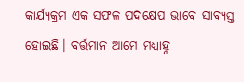କାର୍ଯ୍ୟକ୍ରମ ଏକ ସଫଳ ପଦକ୍ଷେପ ଭାବେ ସାବ୍ୟସ୍ତ ହୋଇଛି। ବର୍ତ୍ତମାନ ଆମେ ମଧ୍ୟାହ୍ନ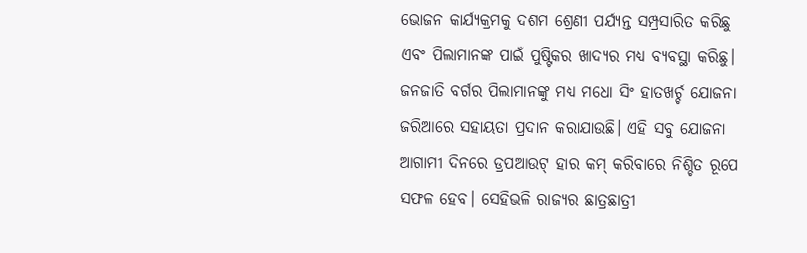ଭୋଜନ କାର୍ଯ୍ୟକ୍ରମକୁ ଦଶମ ଶ୍ରେଣୀ ପର୍ଯ୍ୟନ୍ତ ସମ୍ପ୍ରସାରିତ କରିଛୁ ଏବଂ ପିଲାମାନଙ୍କ ପାଇଁ ପୁଷ୍ଟିକର ଖାଦ୍ୟର ମଧ୍ୟ ବ୍ୟବସ୍ଥା କରିଛୁ। ଜନଜାତି ବର୍ଗର ପିଲାମାନଙ୍କୁ ମଧ୍ୟ ମଧୋ ସିଂ ହାତଖର୍ଚ୍ଚ ଯୋଜନା ଜରିଆରେ ସହାୟତା ପ୍ରଦାନ କରାଯାଉଛି। ଏହି ସବୁ ଯୋଜନା ଆଗାମୀ ଦିନରେ ଡ୍ରପଆଉଟ୍ ହାର କମ୍ କରିବାରେ ନିଶ୍ଚିତ ରୂପେ ସଫଳ ହେବ। ସେହିଭଳି ରାଜ୍ୟର ଛାତ୍ରଛାତ୍ରୀ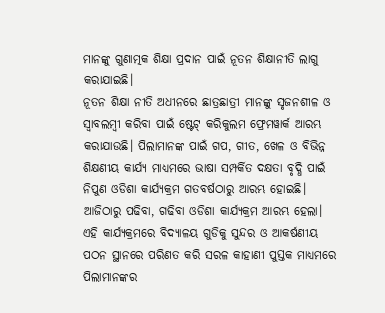ମାନଙ୍କୁ ଗୁଣାତ୍ମକ ଶିକ୍ଷା ପ୍ରଦାନ ପାଇଁ ନୂତନ ଶିକ୍ଷାନୀତି ଲାଗୁ କରାଯାଇଛି।
ନୂତନ ଶିକ୍ଷା ନୀତି ଅଧୀନରେ ଛାତ୍ରଛାତ୍ରୀ ମାନଙ୍କୁ ସୃଜନଶୀଳ ଓ ସ୍ୱାବଲମ୍ବୀ କରିବା ପାଇଁ ଷ୍ଟେଟ୍ କରିକୁଲମ ଫ୍ରେମୱାର୍କ ଆରମ୍ଭ କରାଯାଉଛି। ପିଲାମାନଙ୍କ ପାଇଁ ଗପ, ଗୀତ, ଖେଳ ଓ ବିଭିନ୍ନ ଶିକ୍ଷଣୀୟ କାର୍ଯ୍ୟ ମାଧ୍ୟମରେ ଭାଷା ସମ୍ପର୍କିତ ଦକ୍ଷତା ବୃଦ୍ଧି ପାଇଁ ନିପୁଣ ଓଡିଶା କାର୍ଯ୍ୟକ୍ରମ ଗତବର୍ଷଠାରୁ ଆରମ୍ଭ ହୋଇଛି। ଆଜିଠାରୁ ପଢିବା, ଗଢିବା ଓଡିଶା କାର୍ଯ୍ୟକ୍ରମ ଆରମ୍ଭ ହେଲା। ଏହି କାର୍ଯ୍ୟକ୍ରମରେ ବିଦ୍ୟାଳୟ ଗୁଡିକୁ ସୁନ୍ଦର ଓ ଆକର୍ଷଣୀୟ ପଠନ ସ୍ଥାନରେ ପରିଣତ କରି ସରଳ କାହାଣୀ ପୁସ୍ତକ ମାଧ୍ୟମରେ ପିଲାମାନଙ୍କର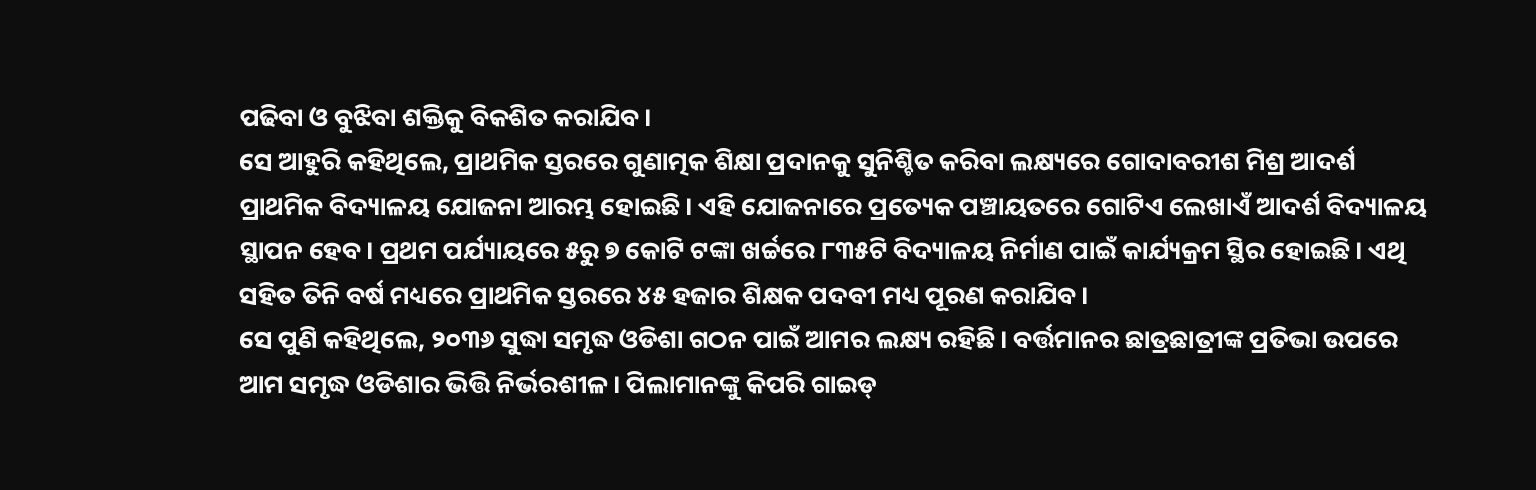ପଢିବା ଓ ବୁଝିବା ଶକ୍ତିକୁ ବିକଶିତ କରାଯିବ।
ସେ ଆହୁରି କହିଥିଲେ, ପ୍ରାଥମିକ ସ୍ତରରେ ଗୁଣାତ୍ମକ ଶିକ୍ଷା ପ୍ରଦାନକୁ ସୁନିଶ୍ଚିତ କରିବା ଲକ୍ଷ୍ୟରେ ଗୋଦାବରୀଶ ମିଶ୍ର ଆଦର୍ଶ ପ୍ରାଥମିକ ବିଦ୍ୟାଳୟ ଯୋଜନା ଆରମ୍ଭ ହୋଇଛି। ଏହି ଯୋଜନାରେ ପ୍ରତ୍ୟେକ ପଞ୍ଚାୟତରେ ଗୋଟିଏ ଲେଖାଏଁ ଆଦର୍ଶ ବିଦ୍ୟାଳୟ ସ୍ଥାପନ ହେବ। ପ୍ରଥମ ପର୍ଯ୍ୟାୟରେ ୫ରୁ ୭ କୋଟି ଟଙ୍କା ଖର୍ଚ୍ଚରେ ୮୩୫ଟି ବିଦ୍ୟାଳୟ ନିର୍ମାଣ ପାଇଁ କାର୍ଯ୍ୟକ୍ରମ ସ୍ଥିର ହୋଇଛି। ଏଥି ସହିତ ତିନି ବର୍ଷ ମଧ୍ୟରେ ପ୍ରାଥମିକ ସ୍ତରରେ ୪୫ ହଜାର ଶିକ୍ଷକ ପଦବୀ ମଧ୍ୟ ପୂରଣ କରାଯିବ।
ସେ ପୁଣି କହିଥିଲେ, ୨୦୩୬ ସୁଦ୍ଧା ସମୃଦ୍ଧ ଓଡିଶା ଗଠନ ପାଇଁ ଆମର ଲକ୍ଷ୍ୟ ରହିଛି। ବର୍ତ୍ତମାନର ଛାତ୍ରଛାତ୍ରୀଙ୍କ ପ୍ରତିଭା ଉପରେ ଆମ ସମୃଦ୍ଧ ଓଡିଶାର ଭିତ୍ତି ନିର୍ଭରଶୀଳ। ପିଲାମାନଙ୍କୁ କିପରି ଗାଇଡ୍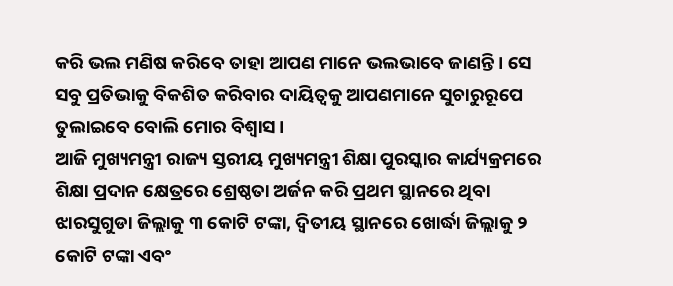କରି ଭଲ ମଣିଷ କରିବେ ତାହା ଆପଣ ମାନେ ଭଲଭାବେ ଜାଣନ୍ତି। ସେ ସବୁ ପ୍ରତିଭାକୁ ବିକଶିତ କରିବାର ଦାୟିତ୍ୱକୁ ଆପଣମାନେ ସୁଚାରୁରୂପେ ତୁଲାଇବେ ବୋଲି ମୋର ବିଶ୍ୱାସ।
ଆଜି ମୁଖ୍ୟମନ୍ତ୍ରୀ ରାଜ୍ୟ ସ୍ତରୀୟ ମୁଖ୍ୟମନ୍ତ୍ରୀ ଶିକ୍ଷା ପୁରସ୍କାର କାର୍ଯ୍ୟକ୍ରମରେ ଶିକ୍ଷା ପ୍ରଦାନ କ୍ଷେତ୍ରରେ ଶ୍ରେଷ୍ଠତା ଅର୍ଜନ କରି ପ୍ରଥମ ସ୍ଥାନରେ ଥିବା ଝାରସୁଗୁଡା ଜିଲ୍ଲାକୁ ୩ କୋଟି ଟଙ୍କା, ଦ୍ୱିତୀୟ ସ୍ଥାନରେ ଖୋର୍ଦ୍ଧା ଜିଲ୍ଲାକୁ ୨ କୋଟି ଟଙ୍କା ଏବଂ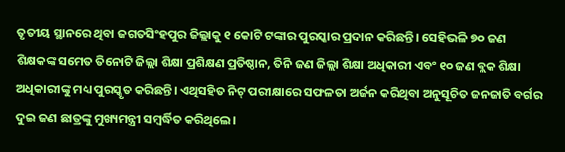ତୃତୀୟ ସ୍ଥାନରେ ଥିବା ଜଗତସିଂହପୁର ଜିଲ୍ଲାକୁ ୧ କୋଟି ଟଙ୍କାର ପୁରସ୍କାର ପ୍ରଦାନ କରିଛନ୍ତି। ସେହିଭଳି ୭୦ ଜଣ ଶିକ୍ଷକଙ୍କ ସମେତ ତିନୋଟି ଜିଲ୍ଲା ଶିକ୍ଷା ପ୍ରଶିକ୍ଷଣ ପ୍ରତିଷ୍ଠାନ, ତିନି ଜଣ ଜିଲ୍ଲା ଶିକ୍ଷା ଅଧିକାରୀ ଏବଂ ୧୦ ଜଣ ବ୍ଲକ ଶିକ୍ଷା ଅଧିକାରୀଙ୍କୁ ମଧ୍ୟ ପୁରସ୍କୃତ କରିଛନ୍ତି। ଏଥିସହିତ ନିଟ୍ ପରୀକ୍ଷାରେ ସଫଳତା ଅର୍ଜନ କରିଥିବା ଅନୁସୂଚିତ ଜନଜାତି ବର୍ଗର ଦୁଇ ଜଣ ଛାତ୍ରଙ୍କୁ ମୁଖ୍ୟମନ୍ତ୍ରୀ ସମ୍ବର୍ଦ୍ଧିତ କରିଥିଲେ।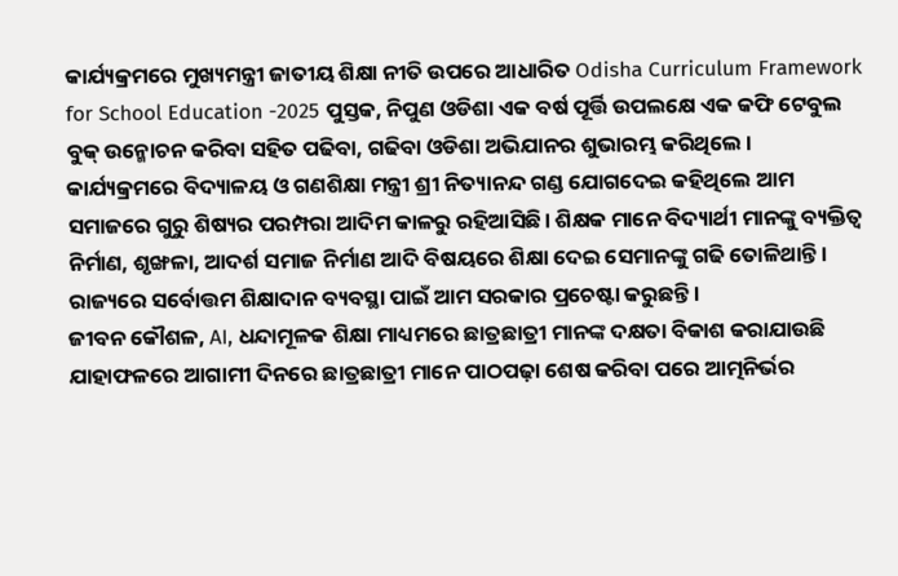କାର୍ଯ୍ୟକ୍ରମରେ ମୁଖ୍ୟମନ୍ତ୍ରୀ ଜାତୀୟ ଶିକ୍ଷା ନୀତି ଉପରେ ଆଧାରିତ Odisha Curriculum Framework for School Education -2025 ପୁସ୍ତକ, ନିପୁଣ ଓଡିଶା ଏକ ବର୍ଷ ପୂର୍ତ୍ତି ଉପଲକ୍ଷେ ଏକ କଫି ଟେବୁଲ ବୁକ୍ ଉନ୍ମୋଚନ କରିବା ସହିତ ପଢିବା, ଗଢିବା ଓଡିଶା ଅଭିଯାନର ଶୁଭାରମ୍ଭ କରିଥିଲେ।
କାର୍ଯ୍ୟକ୍ରମରେ ବିଦ୍ୟାଳୟ ଓ ଗଣଶିକ୍ଷା ମନ୍ତ୍ରୀ ଶ୍ରୀ ନିତ୍ୟାନନ୍ଦ ଗଣ୍ଡ ଯୋଗଦେଇ କହିଥିଲେ ଆମ ସମାଜରେ ଗୁରୁ ଶିଷ୍ୟର ପରମ୍ପରା ଆଦିମ କାଳରୁ ରହିଆସିଛି। ଶିକ୍ଷକ ମାନେ ବିଦ୍ୟାର୍ଥୀ ମାନଙ୍କୁ ବ୍ୟକ୍ତିତ୍ଵ ନିର୍ମାଣ, ଶୃଙ୍ଖଳା, ଆଦର୍ଶ ସମାଜ ନିର୍ମାଣ ଆଦି ବିଷୟରେ ଶିକ୍ଷା ଦେଇ ସେମାନଙ୍କୁ ଗଢି ତୋଳିଥାନ୍ତି। ରାଜ୍ୟରେ ସର୍ବୋତ୍ତମ ଶିକ୍ଷାଦାନ ବ୍ୟବସ୍ଥା ପାଇଁ ଆମ ସରକାର ପ୍ରଚେଷ୍ଟା କରୁଛନ୍ତି।
ଜୀବନ କୌଶଳ, AI, ଧନ୍ଦାମୂଳକ ଶିକ୍ଷା ମାଧ୍ୟମରେ ଛାତ୍ରଛାତ୍ରୀ ମାନଙ୍କ ଦକ୍ଷତା ବିକାଶ କରାଯାଉଛି ଯାହାଫଳରେ ଆଗାମୀ ଦିନରେ ଛାତ୍ରଛାତ୍ରୀ ମାନେ ପାଠପଢ଼ା ଶେଷ କରିବା ପରେ ଆତ୍ମନିର୍ଭର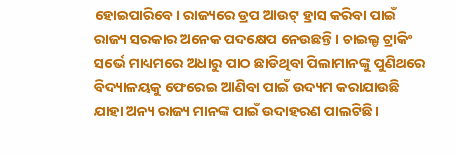ହୋଇପାରିବେ। ରାଜ୍ୟରେ ଡ୍ରପ ଆଉଟ୍ ହ୍ରାସ କରିବା ପାଇଁ ରାଜ୍ୟ ସରକାର ଅନେକ ପଦକ୍ଷେପ ନେଉଛନ୍ତି। ଚାଇଲ୍ଡ ଟ୍ରାକିଂ ସର୍ଭେ ମାଧ୍ୟମରେ ଅଧାରୁ ପାଠ ଛାଡିଥିବା ପିଲାମାନଙ୍କୁ ପୁଣିଥରେ ବିଦ୍ୟାଳୟକୁ ଫେରେଇ ଆଣିବା ପାଇଁ ଉଦ୍ୟମ କରାଯାଉଛି ଯାହା ଅନ୍ୟ ରାଜ୍ୟ ମାନଙ୍କ ପାଇଁ ଉଦାହରଣ ପାଲଟିଛି।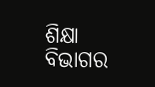ଶିକ୍ଷା ବିଭାଗର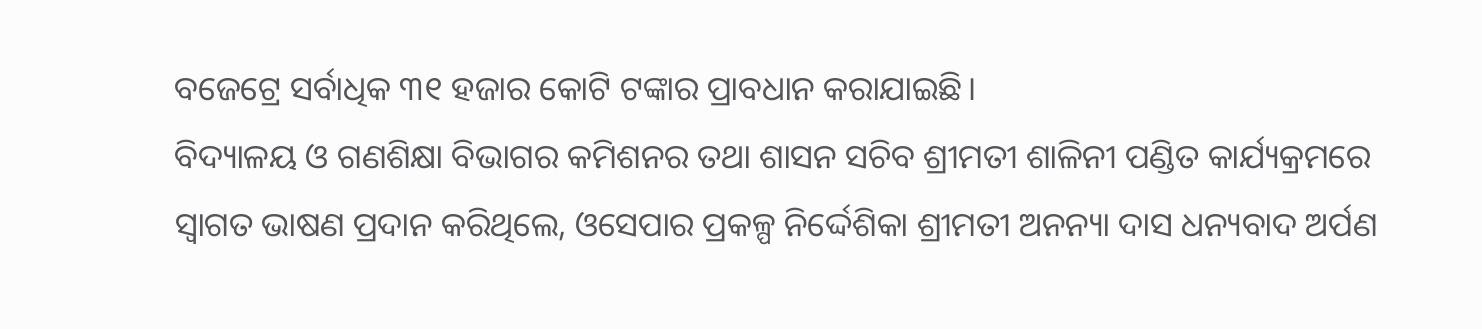ବଜେଟ୍ରେ ସର୍ବାଧିକ ୩୧ ହଜାର କୋଟି ଟଙ୍କାର ପ୍ରାବଧାନ କରାଯାଇଛି।
ବିଦ୍ୟାଳୟ ଓ ଗଣଶିକ୍ଷା ବିଭାଗର କମିଶନର ତଥା ଶାସନ ସଚିବ ଶ୍ରୀମତୀ ଶାଳିନୀ ପଣ୍ଡିତ କାର୍ଯ୍ୟକ୍ରମରେ ସ୍ୱାଗତ ଭାଷଣ ପ୍ରଦାନ କରିଥିଲେ, ଓସେପାର ପ୍ରକଳ୍ପ ନିର୍ଦ୍ଦେଶିକା ଶ୍ରୀମତୀ ଅନନ୍ୟା ଦାସ ଧନ୍ୟବାଦ ଅର୍ପଣ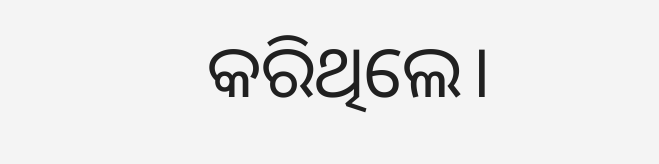କରିଥିଲେ।